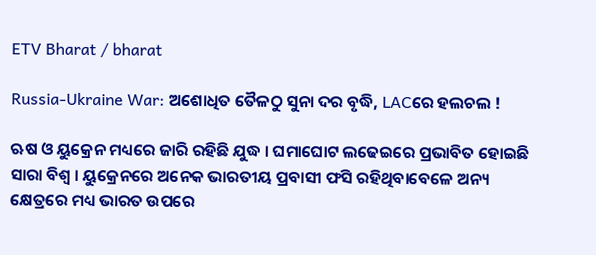ETV Bharat / bharat

Russia-Ukraine War: ଅଶୋଧିତ ତୈଳଠୁ ସୁନା ଦର ବୃଦ୍ଧି, LACରେ ହଲଚଲ !

ଋଷ ଓ ୟୁକ୍ରେନ ମଧ୍ୟରେ ଜାରି ରହିଛି ଯୁଦ୍ଧ । ଘମାଘୋଟ ଲଢେଇରେ ପ୍ରଭାବିତ ହୋଇଛି ସାରା ବିଶ୍ବ । ୟୁକ୍ରେନରେ ଅନେକ ଭାରତୀୟ ପ୍ରବାସୀ ଫସି ରହିଥିବାବେଳେ ଅନ୍ୟ କ୍ଷେତ୍ରରେ ମଧ୍ୟ ଭାରତ ଉପରେ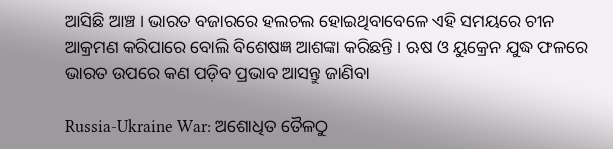ଆସିଛି ଆଞ୍ଚ । ଭାରତ ବଜାରରେ ହଲଚଲ ହୋଇଥିବାବେଳେ ଏହି ସମୟରେ ଚୀନ ଆକ୍ରମଣ କରିପାରେ ବୋଲି ବିଶେଷଜ୍ଞ ଆଶଙ୍କା କରିଛନ୍ତି । ଋଷ ଓ ୟୁକ୍ରେନ ଯୁଦ୍ଧ ଫଳରେ ଭାରତ ଉପରେ କଣ ପଡ଼ିବ ପ୍ରଭାବ ଆସନ୍ତୁ ଜାଣିବା

Russia-Ukraine War: ଅଶୋଧିତ ତୈଳଠୁ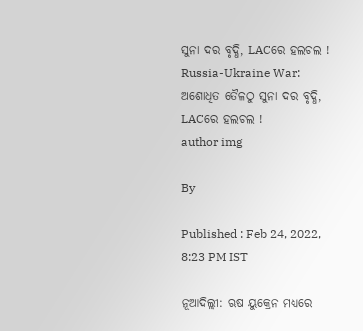ସୁନା ଦର ବୃଦ୍ଧି, LACରେ ହଲଚଲ !
Russia-Ukraine War: ଅଶୋଧିତ ତୈଳଠୁ ସୁନା ଦର ବୃଦ୍ଧି, LACରେ ହଲଚଲ !
author img

By

Published : Feb 24, 2022, 8:23 PM IST

ନୂଆଦିଲ୍ଲୀ: ଋଷ ୟୁକ୍ରେନ ମଧ୍ୟରେ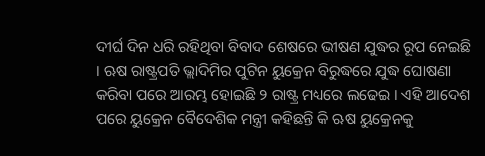ଦୀର୍ଘ ଦିନ ଧରି ରହିଥିବା ବିବାଦ ଶେଷରେ ଭୀଷଣ ଯୁଦ୍ଧର ରୂପ ନେଇଛି । ଋଷ ରାଷ୍ଟ୍ରପତି ଭ୍ଲାଦିମିର ପୁଟିନ ୟୁକ୍ରେନ ବିରୁଦ୍ଧରେ ଯୁଦ୍ଧ ଘୋଷଣା କରିବା ପରେ ଆରମ୍ଭ ହୋଇଛି ୨ ରାଷ୍ଟ୍ର ମଧ୍ୟରେ ଲଢେଇ । ଏହି ଆଦେଶ ପରେ ୟୁକ୍ରେନ ବୈଦେଶିକ ମନ୍ତ୍ରୀ କହିଛନ୍ତି କି ଋଷ ୟୁକ୍ରେନକୁ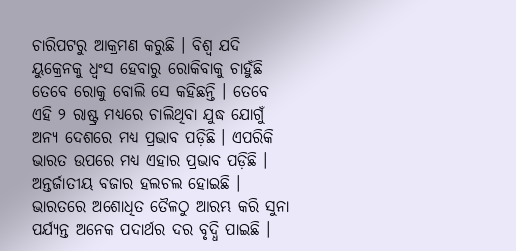ଚାରିପଟରୁ ଆକ୍ରମଣ କରୁଛି । ବିଶ୍ବ ଯଦି ୟୁକ୍ରେନକୁ ଧ୍ବଂସ ହେବାରୁ ରୋକିବାକୁ ଚାହୁଁଛି ତେବେ ରୋକୁ ବୋଲି ସେ କହିଛନ୍ତି । ତେବେ ଏହି ୨ ରାଷ୍ଟ୍ର ମଧ୍ୟରେ ଚାଲିଥିବା ଯୁଦ୍ଧ ଯୋଗୁଁ ଅନ୍ୟ ଦେଶରେ ମଧ୍ୟ ପ୍ରଭାବ ପଡ଼ିଛି । ଏପରିକି ଭାରତ ଉପରେ ମଧ୍ୟ ଏହାର ପ୍ରଭାବ ପଡ଼ିଛି । ଅନ୍ତର୍ଜାତୀୟ ବଜାର ହଲଚଲ ହୋଇଛି । ଭାରତରେ ଅଶୋଧିତ ତୈଳଠୁ ଆରମ୍ଭ କରି ସୁନା ପର୍ଯ୍ୟନ୍ତ ଅନେକ ପଦାର୍ଥର ଦର ବୃଦ୍ଧି ପାଇଛି ।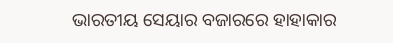ଭାରତୀୟ ସେୟାର ବଜାରରେ ହାହାକାର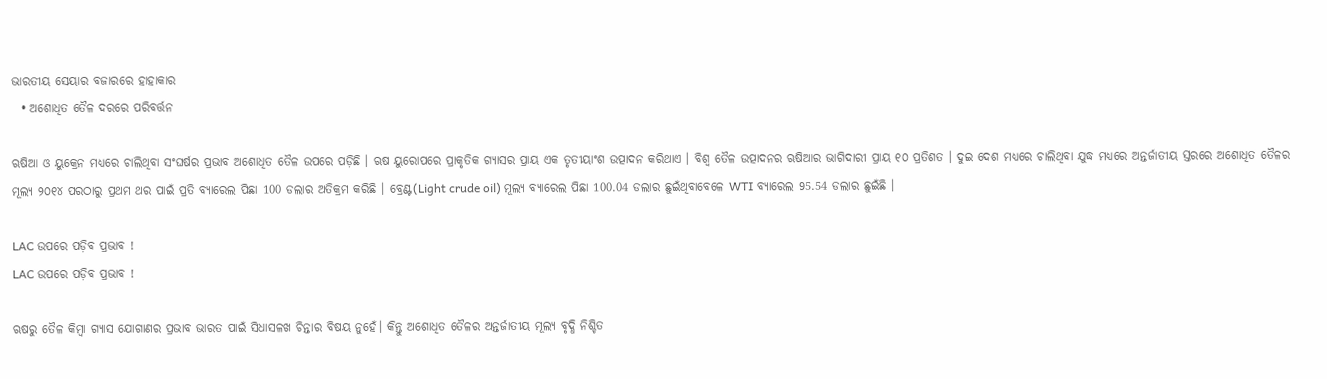ଭାରତୀୟ ସେୟାର ବଜାରରେ ହାହାକାର
  • ଅଶୋଧିତ ତୈଳ ଦରରେ ପରିବର୍ତ୍ତନ

ଋଷିଆ ଓ ୟୁକ୍ରେନ ମଧ୍ୟରେ ଚାଲିଥିବା ସଂଘର୍ଷର ପ୍ରଭାବ ଅଶୋଧିତ ତୈଳ ଉପରେ ପଡ଼ିଛି । ଋଷ ୟୁରୋପରେ ପ୍ରାକୃତିକ ଗ୍ୟାସର ପ୍ରାୟ ଏକ ତୃତୀୟାଂଶ ଉତ୍ପାଦନ କରିଥାଏ । ବିଶ୍ବ ତୈଳ ଉତ୍ପାଦନର ଋଷିଆର ଭାଗିଦାରୀ ପ୍ରାୟ ୧୦ ପ୍ରତିଶତ । ଦୁଇ ଦେଶ ମଧ୍ୟରେ ଚାଲିଥିବା ଯୁଦ୍ଧ ମଧ୍ୟରେ ଅନ୍ତର୍ଜାତୀୟ ସ୍ତରରେ ଅଶୋଧିତ ତୈଳର ମୂଲ୍ୟ ୨୦୧୪ ପରଠାରୁ ପ୍ରଥମ ଥର ପାଇଁ ପ୍ରତି ବ୍ୟାରେଲ ପିଛା 100 ଡଲାର ଅତିକ୍ରମ କରିଛି । ବ୍ରେଣ୍ଟ(Light crude oil) ମୂଲ୍ୟ ବ୍ୟାରେଲ ପିଛା 100.04 ଡଲାର ଛୁଇଁଥିବାବେଳେ WTI ବ୍ୟାରେଲ 95.54 ଡଲାର ଛୁଇଁଛି ।

LAC ଉପରେ ପଡ଼ିବ ପ୍ରଭାବ !
LAC ଉପରେ ପଡ଼ିବ ପ୍ରଭାବ !

ଋଷରୁ ତୈଳ କିମ୍ବା ଗ୍ୟାସ ଯୋଗାଣର ପ୍ରଭାବ ଭାରତ ପାଇଁ ସିଧାସଳଖ ଚିନ୍ତାର ବିଷୟ ନୁହେଁ। କିନ୍ତୁ ଅଶୋଧିତ ତୈଳର ଅନ୍ତର୍ଜାତୀୟ ମୂଲ୍ୟ ବୃଦ୍ଧି ନିଶ୍ଚିତ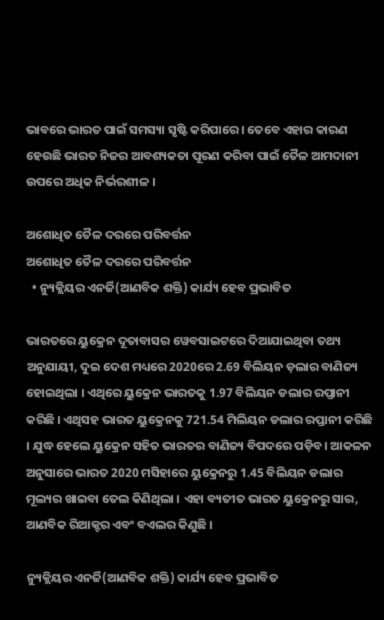ଭାବରେ ଭାରତ ପାଇଁ ସମସ୍ୟା ସୃଷ୍ଟି କରିପାରେ । ତେବେ ଏହାର କାରଣ ହେଉଛି ଭାରତ ନିଜର ଆବଶ୍ୟକତା ପୂରଣ କରିବା ପାଇଁ ତୈଳ ଆମଦାନୀ ଉପରେ ଅଧିକ ନିର୍ଭରଶୀଳ ।

ଅଶୋଧିତ ତୈଳ ଦରରେ ପରିବର୍ତ୍ତନ
ଅଶୋଧିତ ତୈଳ ଦରରେ ପରିବର୍ତ୍ତନ
  • ନ୍ୟୁକ୍ଲିୟର ଏନର୍ଜି(ଆଣବିକ ଶକ୍ତି) କାର୍ଯ୍ୟ ହେବ ପ୍ରଭାବିତ

ଭାରତରେ ୟୁକ୍ରେନ ଦୂତାବାସର ୱେବସାଇଟରେ ଦିଆଯାଇଥିବା ତଥ୍ୟ ଅନୁଯାୟୀ, ଦୁଇ ଦେଶ ମଧ୍ୟରେ 2020ରେ 2.69 ବିଲିୟନ ଡ଼ଲାର ବାଣିଜ୍ୟ ହୋଇଥିଲା । ଏଥିରେ ୟୁକ୍ରେନ ଭାରତକୁ 1.97 ବିଲିୟନ ଡଲାର ରପ୍ତାନୀ କରିଛି । ଏଥିସହ ଭାରତ ୟୁକ୍ରେନକୁ 721.54 ମିଲିୟନ ଡଲାର ରପ୍ତାନୀ କରିଛି । ଯୁଦ୍ଧ ହେଲେ ୟୁକ୍ରେନ ସହିତ ଭାରତର ବାଣିଜ୍ୟ ବିପଦରେ ପଡ଼ିବ। ଆକଳନ ଅନୁସାରେ ଭାରତ 2020 ମସିହାରେ ୟୁକ୍ରେନରୁ 1.45 ବିଲିୟନ ଡଲାର ମୂଲ୍ୟର ଖାଇବା ତେଲ କିଣିଥିଲା । ଏହା ବ୍ୟତୀତ ଭାରତ ୟୁକ୍ରେନରୁ ସାର, ଆଣବିକ ରିଆକ୍ଟର ଏବଂ ବଏଲର କିଣୁଛି ।

ନ୍ୟୁକ୍ଲିୟର ଏନର୍ଜି(ଆଣବିକ ଶକ୍ତି) କାର୍ଯ୍ୟ ହେବ ପ୍ରଭାବିତ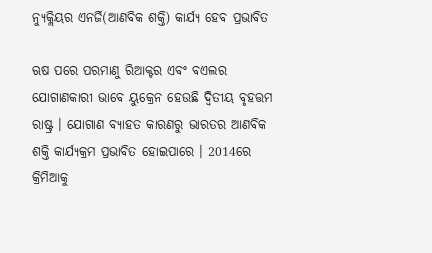ନ୍ୟୁକ୍ଲିୟର ଏନର୍ଜି(ଆଣବିକ ଶକ୍ତି) କାର୍ଯ୍ୟ ହେବ ପ୍ରଭାବିତ

ଋଷ ପରେ ପରମାଣୁ ରିଆକ୍ଟର ଏବଂ ବଏଲର ଯୋଗାଣକାରୀ ଭାବେ ୟୁକ୍ରେନ ହେଉଛି ଦ୍ବିତୀୟ ବୃହତ୍ତମ ରାଷ୍ଟ୍ର । ଯୋଗାଣ ବ୍ୟାହତ କାରଣରୁ ଭାରତର ଆଣବିକ ଶକ୍ତି କାର୍ଯ୍ୟକ୍ରମ ପ୍ରଭାବିତ ହୋଇପାରେ । 2014ରେ କ୍ରିମିଆକୁ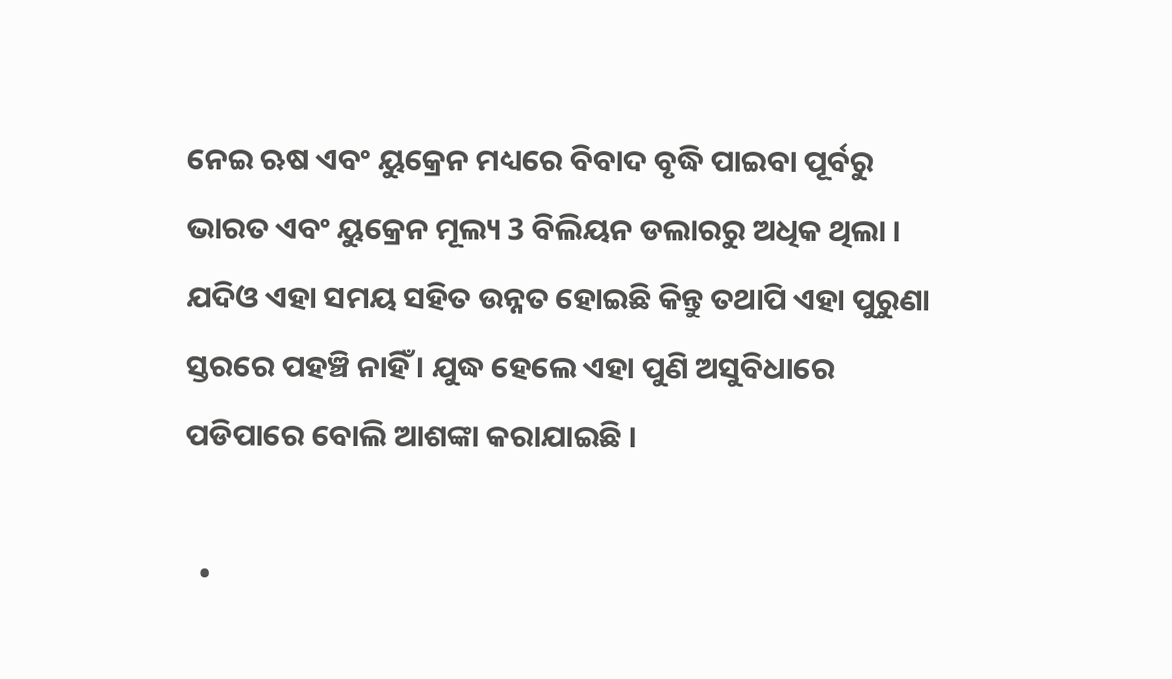ନେଇ ଋଷ ଏବଂ ୟୁକ୍ରେନ ମଧ୍ୟରେ ବିବାଦ ବୃଦ୍ଧି ପାଇବା ପୂର୍ବରୁ ଭାରତ ଏବଂ ୟୁକ୍ରେନ ମୂଲ୍ୟ 3 ବିଲିୟନ ଡଲାରରୁ ଅଧିକ ଥିଲା । ଯଦିଓ ଏହା ସମୟ ସହିତ ଉନ୍ନତ ହୋଇଛି କିନ୍ତୁ ତଥାପି ଏହା ପୁରୁଣା ସ୍ତରରେ ପହଞ୍ଚି ନାହିଁ । ଯୁଦ୍ଧ ହେଲେ ଏହା ପୁଣି ଅସୁବିଧାରେ ପଡିପାରେ ବୋଲି ଆଶଙ୍କା କରାଯାଇଛି ।

  •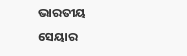ଭାରତୀୟ ସେୟାର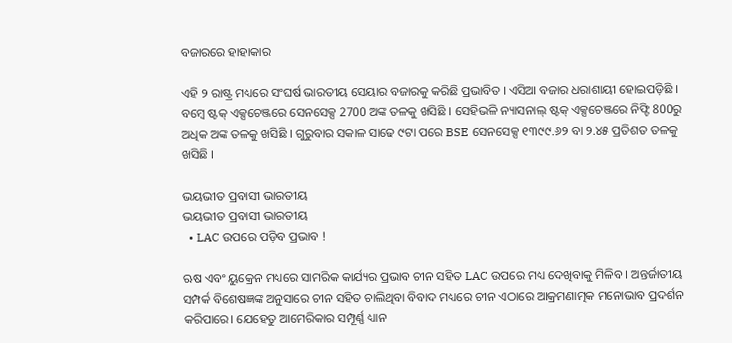ବଜାରରେ ହାହାକାର

ଏହି ୨ ରାଷ୍ଟ୍ର ମଧ୍ୟରେ ସଂଘର୍ଷ ଭାରତୀୟ ସେୟାର ବଜାରକୁ କରିଛି ପ୍ରଭାବିତ । ଏସିଆ ବଜାର ଧରାଶାୟୀ ହୋଇପଡ଼ିଛି । ବମ୍ବେ ଷ୍ଟକ୍‌ ଏକ୍ସଚେଞ୍ଜରେ ସେନସେକ୍ସ 2700 ଅଙ୍କ ତଳକୁ ଖସିଛି । ସେହିଭଳି ନ୍ୟାସନାଲ୍‌ ଷ୍ଟକ୍‌ ଏକ୍ସଚେଞ୍ଜରେ ନିଫ୍ଟି 800ରୁ ଅଧିକ ଅଙ୍କ ତଳକୁ ଖସିଛି । ଗୁରୁବାର ସକାଳ ସାଢେ ୯ଟା ପରେ BSE ସେନସେକ୍ସ ୧୩୯୯.୬୨ ବା ୨.୪୫ ପ୍ରତିଶତ ତଳକୁ ଖସିଛି ।

ଭୟଭୀତ ପ୍ରବାସୀ ଭାରତୀୟ
ଭୟଭୀତ ପ୍ରବାସୀ ଭାରତୀୟ
  • LAC ଉପରେ ପଡ଼ିବ ପ୍ରଭାବ !

ଋଷ ଏବଂ ୟୁକ୍ରେନ ମଧ୍ୟରେ ସାମରିକ କାର୍ଯ୍ୟର ପ୍ରଭାବ ଚୀନ ସହିତ LAC ଉପରେ ମଧ୍ୟ ଦେଖିବାକୁ ମିଳିବ । ଅନ୍ତର୍ଜାତୀୟ ସମ୍ପର୍କ ବିଶେଷଜ୍ଞଙ୍କ ଅନୁସାରେ ଚୀନ ସହିତ ଚାଲିଥିବା ବିବାଦ ମଧ୍ୟରେ ଚୀନ ଏଠାରେ ଆକ୍ରମଣାତ୍ମକ ମନୋଭାବ ପ୍ରଦର୍ଶନ କରିପାରେ। ଯେହେତୁ ଆମେରିକାର ସମ୍ପୂର୍ଣ୍ଣ ଧ୍ୟାନ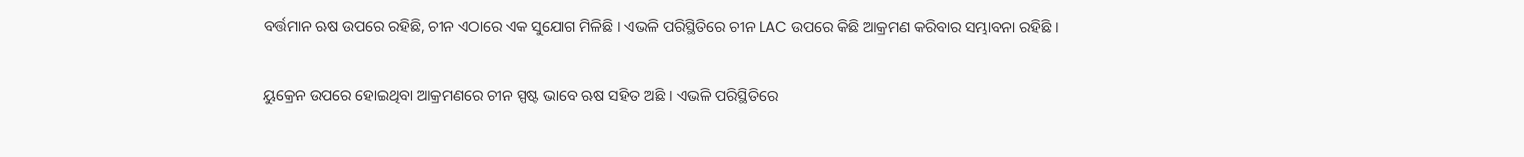ବର୍ତ୍ତମାନ ଋଷ ଉପରେ ରହିଛି, ଚୀନ ଏଠାରେ ଏକ ସୁଯୋଗ ମିଳିଛି । ଏଭଳି ପରିସ୍ଥିତିରେ ଚୀନ LAC ଉପରେ କିଛି ଆକ୍ରମଣ କରିବାର ସମ୍ଭାବନା ରହିଛି ।

ୟୁକ୍ରେନ ଉପରେ ହୋଇଥିବା ଆକ୍ରମଣରେ ଚୀନ ସ୍ପଷ୍ଟ ଭାବେ ଋଷ ସହିତ ଅଛି । ଏଭଳି ପରିସ୍ଥିତିରେ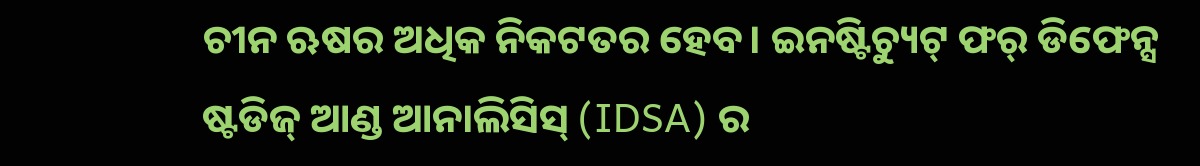ଚୀନ ଋଷର ଅଧିକ ନିକଟତର ହେବ। ଇନଷ୍ଟିଚ୍ୟୁଟ୍ ଫର୍ ଡିଫେନ୍ସ ଷ୍ଟଡିଜ୍ ଆଣ୍ଡ ଆନାଲିସିସ୍ (IDSA) ର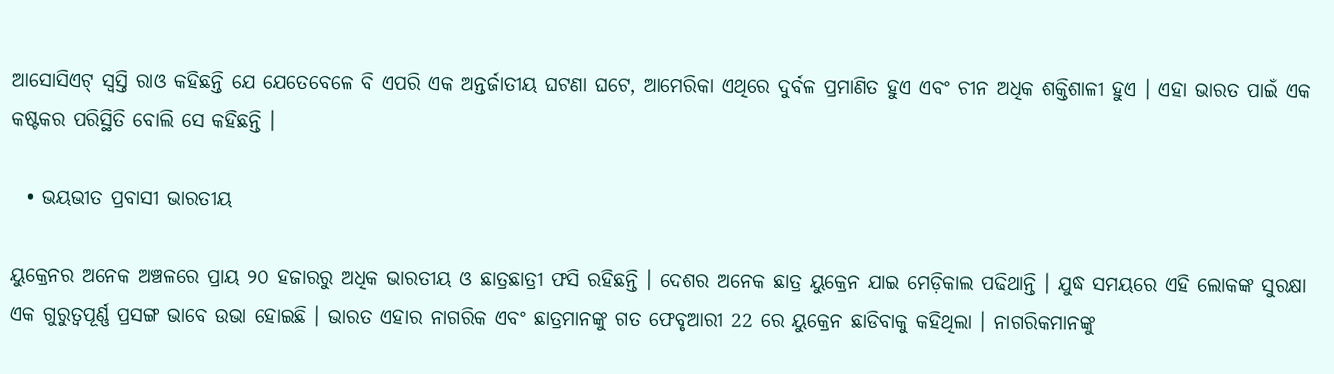ଆସୋସିଏଟ୍ ସ୍ବସ୍ତି ରାଓ କହିଛନ୍ତି ଯେ ଯେତେବେଳେ ବି ଏପରି ଏକ ଅନ୍ତର୍ଜାତୀୟ ଘଟଣା ଘଟେ, ଆମେରିକା ଏଥିରେ ଦୁର୍ବଳ ପ୍ରମାଣିତ ହୁଏ ଏବଂ ଚୀନ ଅଧିକ ଶକ୍ତିଶାଳୀ ହୁଏ । ଏହା ଭାରତ ପାଇଁ ଏକ କଷ୍ଟକର ପରିସ୍ଥିତି ବୋଲି ସେ କହିଛନ୍ତି ।

  • ଭୟଭୀତ ପ୍ରବାସୀ ଭାରତୀୟ

ୟୁକ୍ରେନର ଅନେକ ଅଞ୍ଚଳରେ ପ୍ରାୟ ୨୦ ହଜାରରୁ ଅଧିକ ଭାରତୀୟ ଓ ଛାତ୍ରଛାତ୍ରୀ ଫସି ରହିଛନ୍ତି । ଦେଶର ଅନେକ ଛାତ୍ର ୟୁକ୍ରେନ ଯାଇ ମେଡ଼ିକାଲ ପଢିଥାନ୍ତି । ଯୁଦ୍ଧ ସମୟରେ ଏହି ଲୋକଙ୍କ ସୁରକ୍ଷା ଏକ ଗୁରୁତ୍ବପୂର୍ଣ୍ଣ ପ୍ରସଙ୍ଗ ଭାବେ ଉଭା ହୋଇଛି । ଭାରତ ଏହାର ନାଗରିକ ଏବଂ ଛାତ୍ରମାନଙ୍କୁ ଗତ ଫେବୃଆରୀ 22 ରେ ୟୁକ୍ରେନ ଛାଡିବାକୁ କହିଥିଲା । ନାଗରିକମାନଙ୍କୁ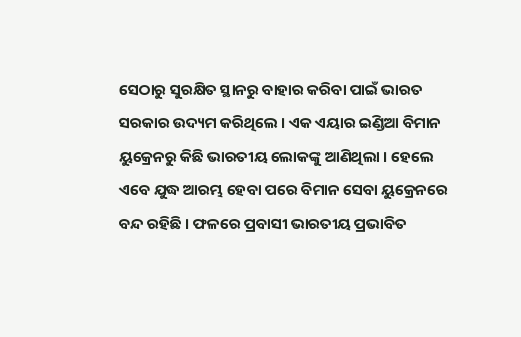ସେଠାରୁ ସୁରକ୍ଷିତ ସ୍ଥାନରୁ ବାହାର କରିବା ପାଇଁ ଭାରତ ସରକାର ଉଦ୍ୟମ କରିଥିଲେ । ଏକ ଏୟାର ଇଣ୍ଡିଆ ବିମାନ ୟୁକ୍ରେନରୁ କିଛି ଭାରତୀୟ ଲୋକଙ୍କୁ ଆଣିଥିଲା । ହେଲେ ଏବେ ଯୁଦ୍ଧ ଆରମ୍ଭ ହେବା ପରେ ବିମାନ ସେବା ୟୁକ୍ରେନରେ ବନ୍ଦ ରହିଛି । ଫଳରେ ପ୍ରବାସୀ ଭାରତୀୟ ପ୍ରଭାବିତ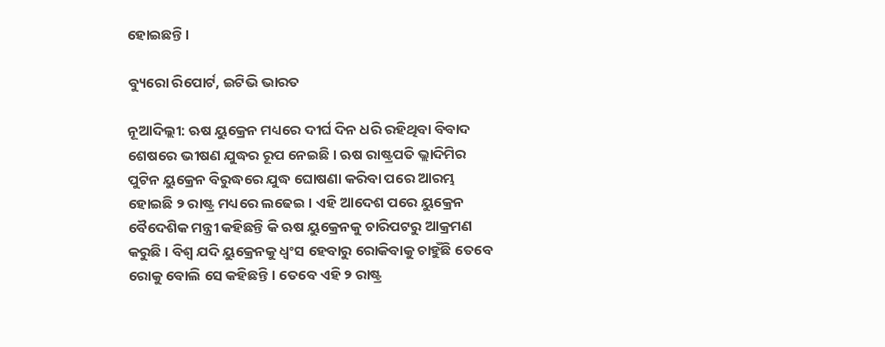ହୋଇଛନ୍ତି ।

ବ୍ୟୁରୋ ରିପୋର୍ଟ, ଇଟିଭି ଭାରତ

ନୂଆଦିଲ୍ଲୀ: ଋଷ ୟୁକ୍ରେନ ମଧ୍ୟରେ ଦୀର୍ଘ ଦିନ ଧରି ରହିଥିବା ବିବାଦ ଶେଷରେ ଭୀଷଣ ଯୁଦ୍ଧର ରୂପ ନେଇଛି । ଋଷ ରାଷ୍ଟ୍ରପତି ଭ୍ଲାଦିମିର ପୁଟିନ ୟୁକ୍ରେନ ବିରୁଦ୍ଧରେ ଯୁଦ୍ଧ ଘୋଷଣା କରିବା ପରେ ଆରମ୍ଭ ହୋଇଛି ୨ ରାଷ୍ଟ୍ର ମଧ୍ୟରେ ଲଢେଇ । ଏହି ଆଦେଶ ପରେ ୟୁକ୍ରେନ ବୈଦେଶିକ ମନ୍ତ୍ରୀ କହିଛନ୍ତି କି ଋଷ ୟୁକ୍ରେନକୁ ଚାରିପଟରୁ ଆକ୍ରମଣ କରୁଛି । ବିଶ୍ବ ଯଦି ୟୁକ୍ରେନକୁ ଧ୍ବଂସ ହେବାରୁ ରୋକିବାକୁ ଚାହୁଁଛି ତେବେ ରୋକୁ ବୋଲି ସେ କହିଛନ୍ତି । ତେବେ ଏହି ୨ ରାଷ୍ଟ୍ର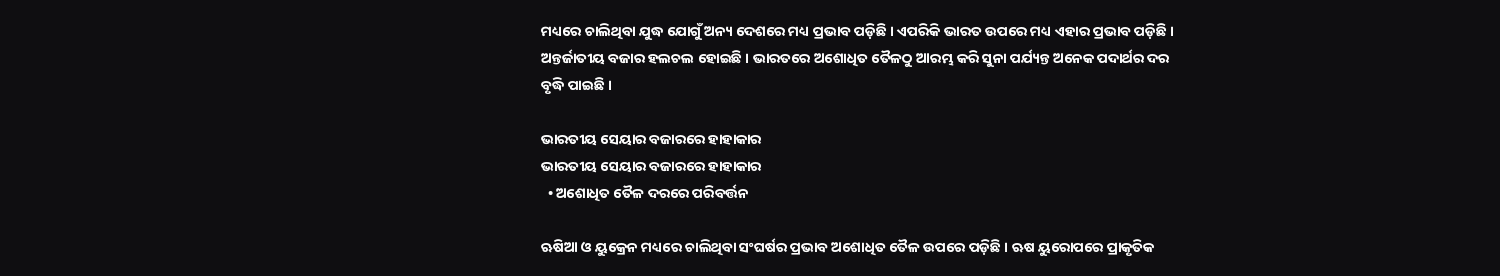ମଧ୍ୟରେ ଚାଲିଥିବା ଯୁଦ୍ଧ ଯୋଗୁଁ ଅନ୍ୟ ଦେଶରେ ମଧ୍ୟ ପ୍ରଭାବ ପଡ଼ିଛି । ଏପରିକି ଭାରତ ଉପରେ ମଧ୍ୟ ଏହାର ପ୍ରଭାବ ପଡ଼ିଛି । ଅନ୍ତର୍ଜାତୀୟ ବଜାର ହଲଚଲ ହୋଇଛି । ଭାରତରେ ଅଶୋଧିତ ତୈଳଠୁ ଆରମ୍ଭ କରି ସୁନା ପର୍ଯ୍ୟନ୍ତ ଅନେକ ପଦାର୍ଥର ଦର ବୃଦ୍ଧି ପାଇଛି ।

ଭାରତୀୟ ସେୟାର ବଜାରରେ ହାହାକାର
ଭାରତୀୟ ସେୟାର ବଜାରରେ ହାହାକାର
  • ଅଶୋଧିତ ତୈଳ ଦରରେ ପରିବର୍ତ୍ତନ

ଋଷିଆ ଓ ୟୁକ୍ରେନ ମଧ୍ୟରେ ଚାଲିଥିବା ସଂଘର୍ଷର ପ୍ରଭାବ ଅଶୋଧିତ ତୈଳ ଉପରେ ପଡ଼ିଛି । ଋଷ ୟୁରୋପରେ ପ୍ରାକୃତିକ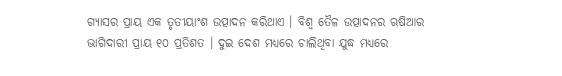ଗ୍ୟାସର ପ୍ରାୟ ଏକ ତୃତୀୟାଂଶ ଉତ୍ପାଦନ କରିଥାଏ । ବିଶ୍ବ ତୈଳ ଉତ୍ପାଦନର ଋଷିଆର ଭାଗିଦାରୀ ପ୍ରାୟ ୧୦ ପ୍ରତିଶତ । ଦୁଇ ଦେଶ ମଧ୍ୟରେ ଚାଲିଥିବା ଯୁଦ୍ଧ ମଧ୍ୟରେ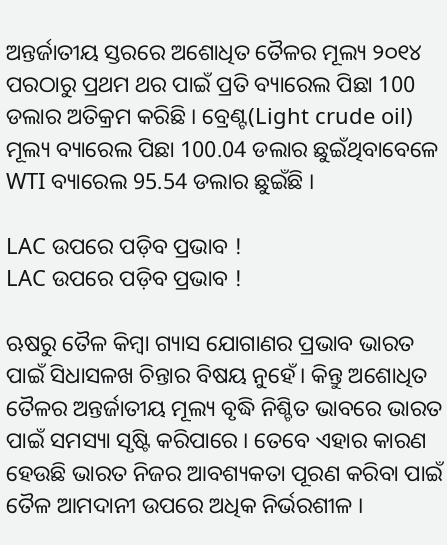ଅନ୍ତର୍ଜାତୀୟ ସ୍ତରରେ ଅଶୋଧିତ ତୈଳର ମୂଲ୍ୟ ୨୦୧୪ ପରଠାରୁ ପ୍ରଥମ ଥର ପାଇଁ ପ୍ରତି ବ୍ୟାରେଲ ପିଛା 100 ଡଲାର ଅତିକ୍ରମ କରିଛି । ବ୍ରେଣ୍ଟ(Light crude oil) ମୂଲ୍ୟ ବ୍ୟାରେଲ ପିଛା 100.04 ଡଲାର ଛୁଇଁଥିବାବେଳେ WTI ବ୍ୟାରେଲ 95.54 ଡଲାର ଛୁଇଁଛି ।

LAC ଉପରେ ପଡ଼ିବ ପ୍ରଭାବ !
LAC ଉପରେ ପଡ଼ିବ ପ୍ରଭାବ !

ଋଷରୁ ତୈଳ କିମ୍ବା ଗ୍ୟାସ ଯୋଗାଣର ପ୍ରଭାବ ଭାରତ ପାଇଁ ସିଧାସଳଖ ଚିନ୍ତାର ବିଷୟ ନୁହେଁ। କିନ୍ତୁ ଅଶୋଧିତ ତୈଳର ଅନ୍ତର୍ଜାତୀୟ ମୂଲ୍ୟ ବୃଦ୍ଧି ନିଶ୍ଚିତ ଭାବରେ ଭାରତ ପାଇଁ ସମସ୍ୟା ସୃଷ୍ଟି କରିପାରେ । ତେବେ ଏହାର କାରଣ ହେଉଛି ଭାରତ ନିଜର ଆବଶ୍ୟକତା ପୂରଣ କରିବା ପାଇଁ ତୈଳ ଆମଦାନୀ ଉପରେ ଅଧିକ ନିର୍ଭରଶୀଳ ।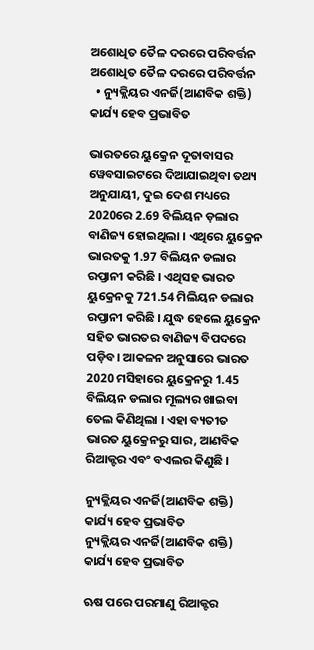ଅଶୋଧିତ ତୈଳ ଦରରେ ପରିବର୍ତ୍ତନ
ଅଶୋଧିତ ତୈଳ ଦରରେ ପରିବର୍ତ୍ତନ
  • ନ୍ୟୁକ୍ଲିୟର ଏନର୍ଜି(ଆଣବିକ ଶକ୍ତି) କାର୍ଯ୍ୟ ହେବ ପ୍ରଭାବିତ

ଭାରତରେ ୟୁକ୍ରେନ ଦୂତାବାସର ୱେବସାଇଟରେ ଦିଆଯାଇଥିବା ତଥ୍ୟ ଅନୁଯାୟୀ, ଦୁଇ ଦେଶ ମଧ୍ୟରେ 2020ରେ 2.69 ବିଲିୟନ ଡ଼ଲାର ବାଣିଜ୍ୟ ହୋଇଥିଲା । ଏଥିରେ ୟୁକ୍ରେନ ଭାରତକୁ 1.97 ବିଲିୟନ ଡଲାର ରପ୍ତାନୀ କରିଛି । ଏଥିସହ ଭାରତ ୟୁକ୍ରେନକୁ 721.54 ମିଲିୟନ ଡଲାର ରପ୍ତାନୀ କରିଛି । ଯୁଦ୍ଧ ହେଲେ ୟୁକ୍ରେନ ସହିତ ଭାରତର ବାଣିଜ୍ୟ ବିପଦରେ ପଡ଼ିବ। ଆକଳନ ଅନୁସାରେ ଭାରତ 2020 ମସିହାରେ ୟୁକ୍ରେନରୁ 1.45 ବିଲିୟନ ଡଲାର ମୂଲ୍ୟର ଖାଇବା ତେଲ କିଣିଥିଲା । ଏହା ବ୍ୟତୀତ ଭାରତ ୟୁକ୍ରେନରୁ ସାର, ଆଣବିକ ରିଆକ୍ଟର ଏବଂ ବଏଲର କିଣୁଛି ।

ନ୍ୟୁକ୍ଲିୟର ଏନର୍ଜି(ଆଣବିକ ଶକ୍ତି) କାର୍ଯ୍ୟ ହେବ ପ୍ରଭାବିତ
ନ୍ୟୁକ୍ଲିୟର ଏନର୍ଜି(ଆଣବିକ ଶକ୍ତି) କାର୍ଯ୍ୟ ହେବ ପ୍ରଭାବିତ

ଋଷ ପରେ ପରମାଣୁ ରିଆକ୍ଟର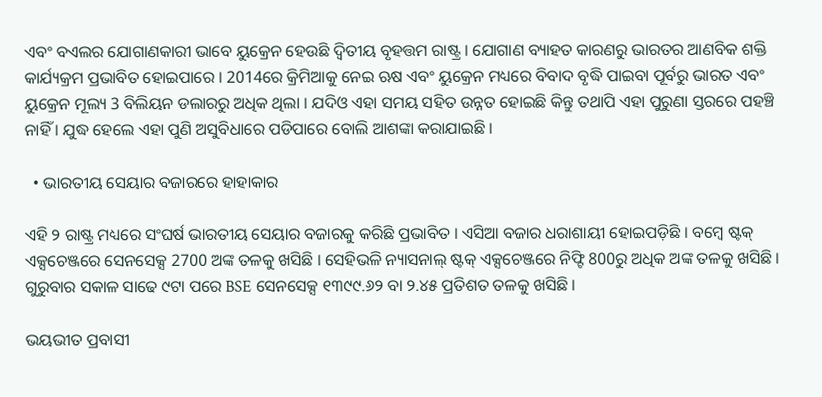ଏବଂ ବଏଲର ଯୋଗାଣକାରୀ ଭାବେ ୟୁକ୍ରେନ ହେଉଛି ଦ୍ବିତୀୟ ବୃହତ୍ତମ ରାଷ୍ଟ୍ର । ଯୋଗାଣ ବ୍ୟାହତ କାରଣରୁ ଭାରତର ଆଣବିକ ଶକ୍ତି କାର୍ଯ୍ୟକ୍ରମ ପ୍ରଭାବିତ ହୋଇପାରେ । 2014ରେ କ୍ରିମିଆକୁ ନେଇ ଋଷ ଏବଂ ୟୁକ୍ରେନ ମଧ୍ୟରେ ବିବାଦ ବୃଦ୍ଧି ପାଇବା ପୂର୍ବରୁ ଭାରତ ଏବଂ ୟୁକ୍ରେନ ମୂଲ୍ୟ 3 ବିଲିୟନ ଡଲାରରୁ ଅଧିକ ଥିଲା । ଯଦିଓ ଏହା ସମୟ ସହିତ ଉନ୍ନତ ହୋଇଛି କିନ୍ତୁ ତଥାପି ଏହା ପୁରୁଣା ସ୍ତରରେ ପହଞ୍ଚି ନାହିଁ । ଯୁଦ୍ଧ ହେଲେ ଏହା ପୁଣି ଅସୁବିଧାରେ ପଡିପାରେ ବୋଲି ଆଶଙ୍କା କରାଯାଇଛି ।

  • ଭାରତୀୟ ସେୟାର ବଜାରରେ ହାହାକାର

ଏହି ୨ ରାଷ୍ଟ୍ର ମଧ୍ୟରେ ସଂଘର୍ଷ ଭାରତୀୟ ସେୟାର ବଜାରକୁ କରିଛି ପ୍ରଭାବିତ । ଏସିଆ ବଜାର ଧରାଶାୟୀ ହୋଇପଡ଼ିଛି । ବମ୍ବେ ଷ୍ଟକ୍‌ ଏକ୍ସଚେଞ୍ଜରେ ସେନସେକ୍ସ 2700 ଅଙ୍କ ତଳକୁ ଖସିଛି । ସେହିଭଳି ନ୍ୟାସନାଲ୍‌ ଷ୍ଟକ୍‌ ଏକ୍ସଚେଞ୍ଜରେ ନିଫ୍ଟି 800ରୁ ଅଧିକ ଅଙ୍କ ତଳକୁ ଖସିଛି । ଗୁରୁବାର ସକାଳ ସାଢେ ୯ଟା ପରେ BSE ସେନସେକ୍ସ ୧୩୯୯.୬୨ ବା ୨.୪୫ ପ୍ରତିଶତ ତଳକୁ ଖସିଛି ।

ଭୟଭୀତ ପ୍ରବାସୀ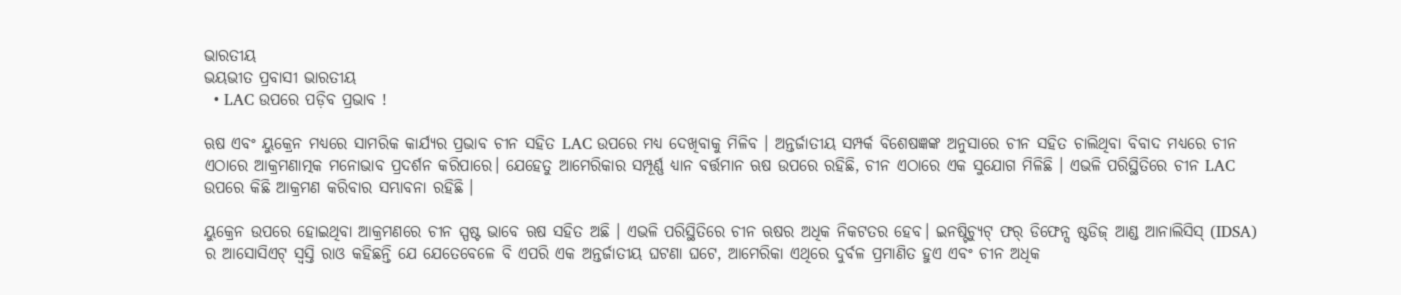ଭାରତୀୟ
ଭୟଭୀତ ପ୍ରବାସୀ ଭାରତୀୟ
  • LAC ଉପରେ ପଡ଼ିବ ପ୍ରଭାବ !

ଋଷ ଏବଂ ୟୁକ୍ରେନ ମଧ୍ୟରେ ସାମରିକ କାର୍ଯ୍ୟର ପ୍ରଭାବ ଚୀନ ସହିତ LAC ଉପରେ ମଧ୍ୟ ଦେଖିବାକୁ ମିଳିବ । ଅନ୍ତର୍ଜାତୀୟ ସମ୍ପର୍କ ବିଶେଷଜ୍ଞଙ୍କ ଅନୁସାରେ ଚୀନ ସହିତ ଚାଲିଥିବା ବିବାଦ ମଧ୍ୟରେ ଚୀନ ଏଠାରେ ଆକ୍ରମଣାତ୍ମକ ମନୋଭାବ ପ୍ରଦର୍ଶନ କରିପାରେ। ଯେହେତୁ ଆମେରିକାର ସମ୍ପୂର୍ଣ୍ଣ ଧ୍ୟାନ ବର୍ତ୍ତମାନ ଋଷ ଉପରେ ରହିଛି, ଚୀନ ଏଠାରେ ଏକ ସୁଯୋଗ ମିଳିଛି । ଏଭଳି ପରିସ୍ଥିତିରେ ଚୀନ LAC ଉପରେ କିଛି ଆକ୍ରମଣ କରିବାର ସମ୍ଭାବନା ରହିଛି ।

ୟୁକ୍ରେନ ଉପରେ ହୋଇଥିବା ଆକ୍ରମଣରେ ଚୀନ ସ୍ପଷ୍ଟ ଭାବେ ଋଷ ସହିତ ଅଛି । ଏଭଳି ପରିସ୍ଥିତିରେ ଚୀନ ଋଷର ଅଧିକ ନିକଟତର ହେବ। ଇନଷ୍ଟିଚ୍ୟୁଟ୍ ଫର୍ ଡିଫେନ୍ସ ଷ୍ଟଡିଜ୍ ଆଣ୍ଡ ଆନାଲିସିସ୍ (IDSA) ର ଆସୋସିଏଟ୍ ସ୍ବସ୍ତି ରାଓ କହିଛନ୍ତି ଯେ ଯେତେବେଳେ ବି ଏପରି ଏକ ଅନ୍ତର୍ଜାତୀୟ ଘଟଣା ଘଟେ, ଆମେରିକା ଏଥିରେ ଦୁର୍ବଳ ପ୍ରମାଣିତ ହୁଏ ଏବଂ ଚୀନ ଅଧିକ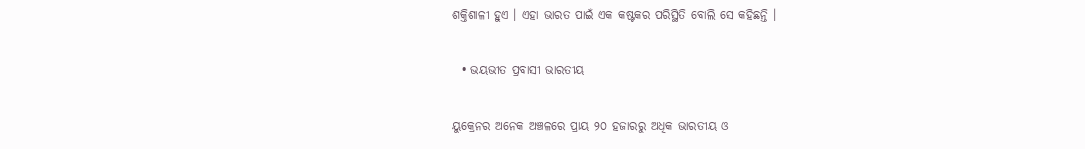ଶକ୍ତିଶାଳୀ ହୁଏ । ଏହା ଭାରତ ପାଇଁ ଏକ କଷ୍ଟକର ପରିସ୍ଥିତି ବୋଲି ସେ କହିଛନ୍ତି ।

  • ଭୟଭୀତ ପ୍ରବାସୀ ଭାରତୀୟ

ୟୁକ୍ରେନର ଅନେକ ଅଞ୍ଚଳରେ ପ୍ରାୟ ୨୦ ହଜାରରୁ ଅଧିକ ଭାରତୀୟ ଓ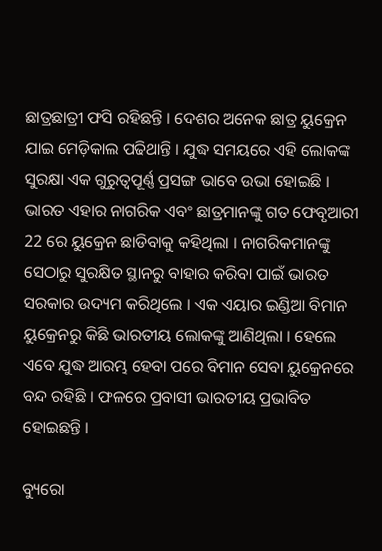ଛାତ୍ରଛାତ୍ରୀ ଫସି ରହିଛନ୍ତି । ଦେଶର ଅନେକ ଛାତ୍ର ୟୁକ୍ରେନ ଯାଇ ମେଡ଼ିକାଲ ପଢିଥାନ୍ତି । ଯୁଦ୍ଧ ସମୟରେ ଏହି ଲୋକଙ୍କ ସୁରକ୍ଷା ଏକ ଗୁରୁତ୍ବପୂର୍ଣ୍ଣ ପ୍ରସଙ୍ଗ ଭାବେ ଉଭା ହୋଇଛି । ଭାରତ ଏହାର ନାଗରିକ ଏବଂ ଛାତ୍ରମାନଙ୍କୁ ଗତ ଫେବୃଆରୀ 22 ରେ ୟୁକ୍ରେନ ଛାଡିବାକୁ କହିଥିଲା । ନାଗରିକମାନଙ୍କୁ ସେଠାରୁ ସୁରକ୍ଷିତ ସ୍ଥାନରୁ ବାହାର କରିବା ପାଇଁ ଭାରତ ସରକାର ଉଦ୍ୟମ କରିଥିଲେ । ଏକ ଏୟାର ଇଣ୍ଡିଆ ବିମାନ ୟୁକ୍ରେନରୁ କିଛି ଭାରତୀୟ ଲୋକଙ୍କୁ ଆଣିଥିଲା । ହେଲେ ଏବେ ଯୁଦ୍ଧ ଆରମ୍ଭ ହେବା ପରେ ବିମାନ ସେବା ୟୁକ୍ରେନରେ ବନ୍ଦ ରହିଛି । ଫଳରେ ପ୍ରବାସୀ ଭାରତୀୟ ପ୍ରଭାବିତ ହୋଇଛନ୍ତି ।

ବ୍ୟୁରୋ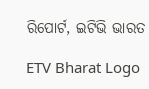ରିପୋର୍ଟ, ଇଟିଭି ଭାରତ

ETV Bharat Logo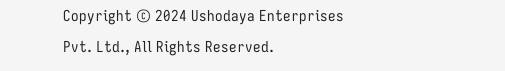Copyright © 2024 Ushodaya Enterprises Pvt. Ltd., All Rights Reserved.